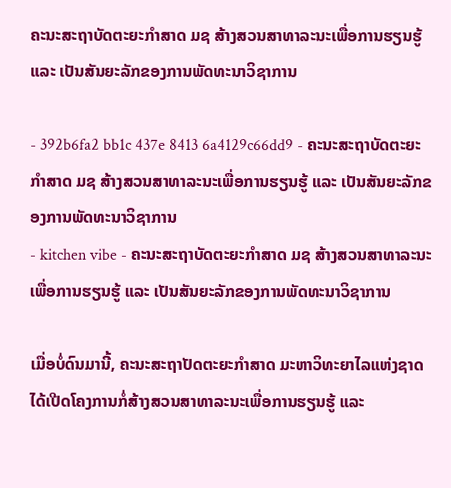ຄະນະສະຖາບັດຕະຍະກຳສາດ ມຊ ສ້າງສວນສາທາລະນະເພື່ອການຮຽນຮູ້ ແລະ ເປັນສັນຍະລັກຂອງການພັດທະນາວິຊາການ

- 392b6fa2 bb1c 437e 8413 6a4129c66dd9 - ຄະນະສະຖາບັດຕະຍະກຳສາດ ມຊ ສ້າງສວນສາທາລະນະເພື່ອການຮຽນຮູ້ ແລະ ເປັນສັນຍະລັກຂອງການພັດທະນາວິຊາການ
- kitchen vibe - ຄະນະສະຖາບັດຕະຍະກຳສາດ ມຊ ສ້າງສວນສາທາລະນະເພື່ອການຮຽນຮູ້ ແລະ ເປັນສັນຍະລັກຂອງການພັດທະນາວິຊາການ

ເມື່ອບໍ່ດົນມານີ້, ຄະນະສະຖາປັດຕະຍະກຳສາດ ມະຫາວິທະຍາໄລແຫ່ງຊາດ ໄດ້ເປີດໂຄງການກໍ່ສ້າງສວນສາທາລະນະເພື່ອການຮຽນຮູ້ ແລະ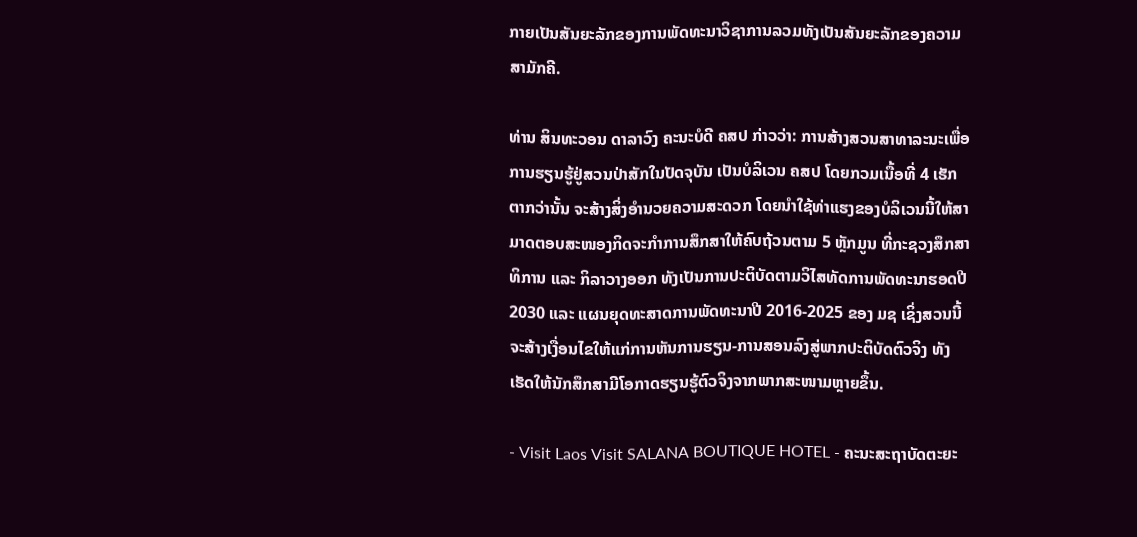ກາຍເປັນສັນຍະລັກຂອງການພັດທະນາວິຊາການລວມທັງເປັນສັນຍະລັກຂອງຄວາມສາມັກຄີ.

ທ່ານ ສິນທະວອນ ດາລາວົງ ຄະນະບໍດີ ຄສປ ກ່າວວ່າ: ການສ້າງສວນສາທາລະນະເພື່ອການຮຽນຮູ້ຢູ່ສວນປ່າສັກໃນປັດຈຸບັນ ເປັນບໍລິເວນ ຄສປ ໂດຍກວມເນື້ອທີ່ 4 ເຮັກຕາກວ່ານັ້ນ ຈະສ້າງສິ່ງອຳນວຍຄວາມສະດວກ ໂດຍນຳໃຊ້ທ່າແຮງຂອງບໍລິເວນນີ້ໃຫ້ສາມາດຕອບສະໜອງກິດຈະກຳການສຶກສາໃຫ້ຄົບຖ້ວນຕາມ 5 ຫຼັກມູນ ທີ່ກະຊວງສຶກສາທິການ ແລະ ກິລາວາງອອກ ທັງເປັນການປະຕິບັດຕາມວິໄສທັດການພັດທະນາຮອດປີ 2030 ແລະ ແຜນຍຸດທະສາດການພັດທະນາປີ 2016-2025 ຂອງ ມຊ ເຊິ່ງສວນນີ້ຈະສ້າງເງື່ອນໄຂໃຫ້ແກ່ການຫັນການຮຽນ-ການສອນລົງສູ່ພາກປະຕິບັດຕົວຈິງ ທັງເຮັດໃຫ້ນັກສຶກສາມີໂອກາດຮຽນຮູ້ຕົວຈິງຈາກພາກສະໜາມຫຼາຍຂຶ້ນ.

- Visit Laos Visit SALANA BOUTIQUE HOTEL - ຄະນະສະຖາບັດຕະຍະ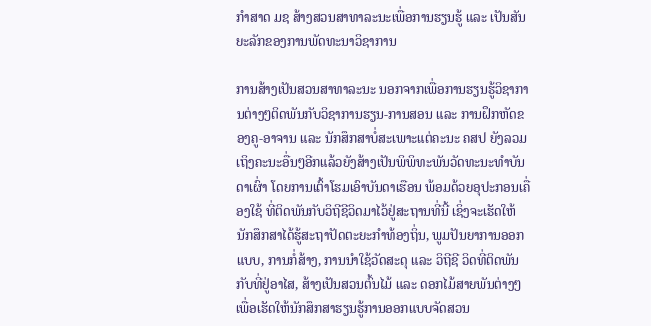ກຳສາດ ມຊ ສ້າງສວນສາທາລະນະເພື່ອການຮຽນຮູ້ ແລະ ເປັນສັນຍະລັກຂອງການພັດທະນາວິຊາການ

ການສ້າງເປັນສວນສາທາລະນະ ນອກຈາກເພື່ອການຮຽນຮູ້ວິຊາການຕ່າງໆຕິດພັນກັບວິຊາການຮຽນ-ການສອນ ແລະ ການຝຶກຫັດຂອງຄູ-ອາຈານ ແລະ ນັກສຶກສາບໍ່ສະເພາະແຕ່ຄະນະ ຄສປ ຍັງລວມເຖິງຄະນະອື່ນໆອີກແລ້ວຍັງສ້າງເປັນພິພິທະພັນວັດທະນະທໍາບັນດາເຜົ່າ ໂດຍການເຕົ້າໂຮມເອົາບັນດາເຮືອນ ພ້ອມດ້ວຍອຸປະກອນເຄື່ອງໃຊ້ ທີ່ຕິດພັນກັບວິຖີຊີວິດມາໄວ້ຢູ່ສະຖານທີ່ນີ້ ເຊິ່ງຈະເຮັດໃຫ້ນັກສຶກສາໄດ້ຮູ້ສະຖາປັດຕະຍະກຳທ້ອງຖິ່ນ, ພູມປັນຍາການອອກແບບ, ການກໍ່ສ້າງ, ການນໍາໃຊ້ວັດສະດຸ ແລະ ວິຖີຊີ ວິດທີ່ຕິດພັນກັບທີ່ຢູ່ອາໄສ, ສ້າງເປັນສວນຕົ້ນໄມ້ ແລະ ດອກໄມ້ສາຍພັນຕ່າງໆ ເພື່ອເຮັດໃຫ້ນັກສຶກສາຮຽນຮູ້ການອອກແບບຈັດສວນ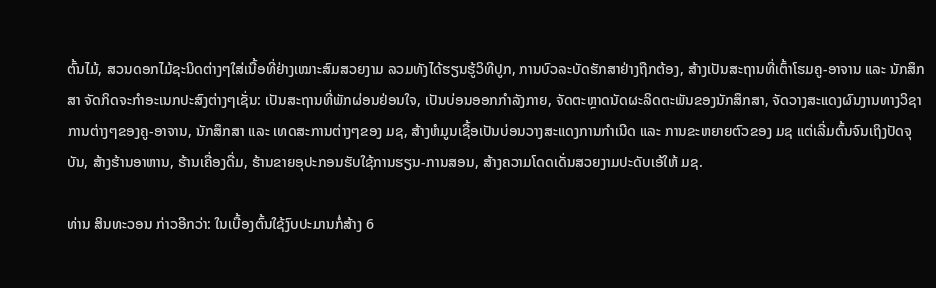ຕົ້ນໄມ້, ສວນດອກໄມ້ຊະນິດຕ່າງໆໃສ່ເນື້ອທີ່ຢ່າງເໝາະສົມສວຍງາມ ລວມທັງໄດ້ຮຽນຮູ້ວິທີປູກ, ການບົວລະບັດຮັກສາຢ່າງຖືກຕ້ອງ, ສ້າງເປັນສະຖານທີ່ເຕົ້າໂຮມຄູ-ອາຈານ ແລະ ນັກສຶກສາ ຈັດກິດຈະກຳອະເນກປະສົງຕ່າງໆເຊັ່ນ: ເປັນສະຖານທີ່ພັກຜ່ອນຢ່ອນໃຈ, ເປັນບ່ອນອອກກໍາລັງກາຍ, ຈັດຕະຫຼາດນັດຜະລິດຕະພັນຂອງນັກສຶກສາ, ຈັດວາງສະແດງຜົນງານທາງວິຊາການຕ່າງໆຂອງຄູ-ອາຈານ, ນັກສຶກສາ ແລະ ເທດສະການຕ່າງໆຂອງ ມຊ, ສ້າງຫໍມູນເຊື້ອເປັນບ່ອນວາງສະແດງການກຳເນີດ ແລະ ການຂະຫຍາຍຕົວຂອງ ມຊ ແຕ່ເລີ່ມຕົ້ນຈົນເຖິງປັດຈຸບັນ, ສ້າງຮ້ານອາຫານ, ຮ້ານເຄື່ອງດື່ມ, ຮ້ານຂາຍອຸປະກອນຮັບໃຊ້ການຮຽນ-ການສອນ, ສ້າງຄວາມໂດດເດັ່ນສວຍງາມປະດັບເອ້ໃຫ້ ມຊ.

ທ່ານ ສິນທະວອນ ກ່າວອີກວ່າ: ໃນເບື້ອງຕົ້ນໃຊ້ງົບປະມານກໍ່ສ້າງ 6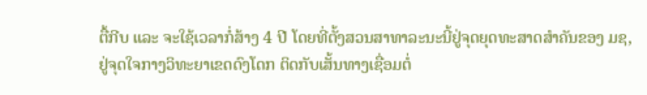ຕື້ກີບ ແລະ ຈະໃຊ້ເວລາກໍ່ສ້າງ 4 ປີ ໂດຍທີ່ຕັ້ງສວນສາທາລະນະນີ້ຢູ່ຈຸດຍຸດທະສາດສໍາຄັນຂອງ ມຊ, ຢູ່ຈຸດໃຈກາງວິທະຍາເຂດດົງໂດກ ຕິດກັບເສັ້ນທາງເຊື່ອມຕໍ່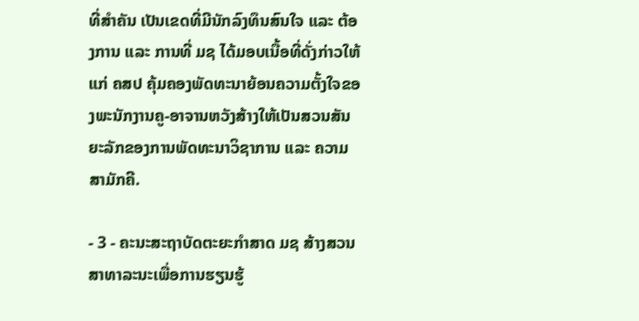ທີ່ສໍາຄັນ ເປັນເຂດທີ່ມີນັກລົງທຶນສົນໃຈ ແລະ ຕ້ອງການ ແລະ ການທີ່ ມຊ ໄດ້ມອບເນື້ອທີ່ດັ່ງກ່າວໃຫ້ແກ່ ຄສປ ຄຸ້ມຄອງພັດທະນາຍ້ອນຄວາມຕັ້ງໃຈຂອງພະນັກງານຄູ-ອາຈານຫວັງສ້າງໃຫ້ເປັນສວນສັນຍະລັກຂອງການພັດທະນາວິຊາການ ແລະ ຄວາມສາມັກຄີ.

- 3 - ຄະນະສະຖາບັດຕະຍະກຳສາດ ມຊ ສ້າງສວນສາທາລະນະເພື່ອການຮຽນຮູ້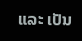ແລະ ເປັນ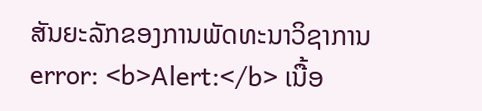ສັນຍະລັກຂອງການພັດທະນາວິຊາການ
error: <b>Alert:</b> ເນື້ອ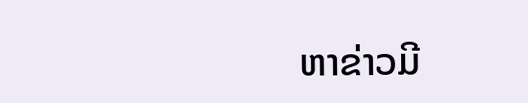ຫາຂ່າວມີ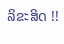ລິຂະສິດ !!